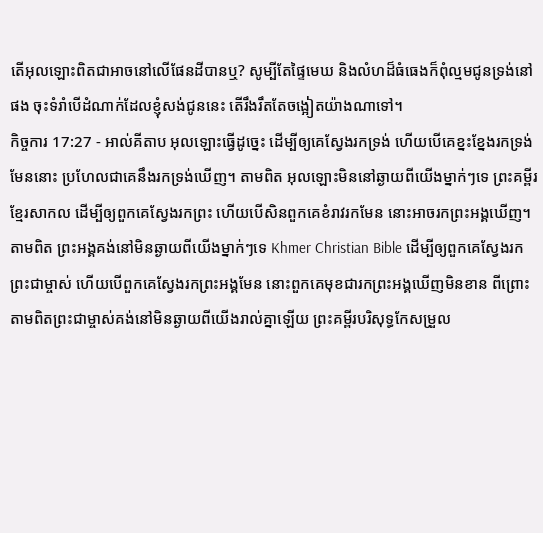តើអុលឡោះពិតជាអាចនៅលើផែនដីបានឬ? សូម្បីតែផ្ទៃមេឃ និងលំហដ៏ធំធេងក៏ពុំល្មមជូនទ្រង់នៅផង ចុះទំរាំបើដំណាក់ដែលខ្ញុំសង់ជូននេះ តើរឹងរឹតតែចង្អៀតយ៉ាងណាទៅ។
កិច្ចការ 17:27 - អាល់គីតាប អុលឡោះធ្វើដូច្នេះ ដើម្បីឲ្យគេស្វែងរកទ្រង់ ហើយបើគេខ្នះខ្នែងរកទ្រង់មែននោះ ប្រហែលជាគេនឹងរកទ្រង់ឃើញ។ តាមពិត អុលឡោះមិននៅឆ្ងាយពីយើងម្នាក់ៗទេ ព្រះគម្ពីរខ្មែរសាកល ដើម្បីឲ្យពួកគេស្វែងរកព្រះ ហើយបើសិនពួកគេខំរាវរកមែន នោះអាចរកព្រះអង្គឃើញ។ តាមពិត ព្រះអង្គគង់នៅមិនឆ្ងាយពីយើងម្នាក់ៗទេ Khmer Christian Bible ដើម្បីឲ្យពួកគេស្វែងរកព្រះជាម្ចាស់ ហើយបើពួកគេស្វែងរកព្រះអង្គមែន នោះពួកគេមុខជារកព្រះអង្គឃើញមិនខាន ពីព្រោះតាមពិតព្រះជាម្ចាស់គង់នៅមិនឆ្ងាយពីយើងរាល់គ្នាឡើយ ព្រះគម្ពីរបរិសុទ្ធកែសម្រួល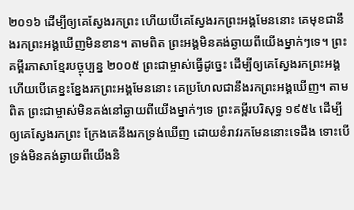២០១៦ ដើម្បីឲ្យគេស្វែងរកព្រះ ហើយបើគេស្វែងរកព្រះអង្គមែននោះ គេមុខជានឹងរកព្រះអង្គឃើញមិនខាន។ តាមពិត ព្រះអង្គមិនគង់ឆ្ងាយពីយើងម្នាក់ៗទេ។ ព្រះគម្ពីរភាសាខ្មែរបច្ចុប្បន្ន ២០០៥ ព្រះជាម្ចាស់ធ្វើដូច្នេះ ដើម្បីឲ្យគេស្វែងរកព្រះអង្គ ហើយបើគេខ្នះខ្នែងរកព្រះអង្គមែននោះ គេប្រហែលជានឹងរកព្រះអង្គឃើញ។ តាមពិត ព្រះជាម្ចាស់មិនគង់នៅឆ្ងាយពីយើងម្នាក់ៗទេ ព្រះគម្ពីរបរិសុទ្ធ ១៩៥៤ ដើម្បីឲ្យគេស្វែងរកព្រះ ក្រែងគេនឹងរកទ្រង់ឃើញ ដោយខំរាវរកមែននោះទេដឹង ទោះបើទ្រង់មិនគង់ឆ្ងាយពីយើងនិ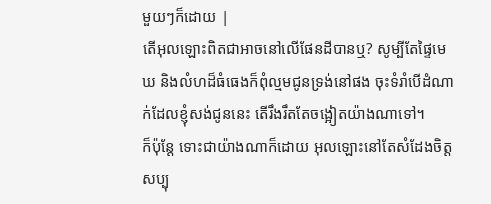មួយៗក៏ដោយ |
តើអុលឡោះពិតជាអាចនៅលើផែនដីបានឬ? សូម្បីតែផ្ទៃមេឃ និងលំហដ៏ធំធេងក៏ពុំល្មមជូនទ្រង់នៅផង ចុះទំរាំបើដំណាក់ដែលខ្ញុំសង់ជូននេះ តើរឹងរឹតតែចង្អៀតយ៉ាងណាទៅ។
ក៏ប៉ុន្ដែ ទោះជាយ៉ាងណាក៏ដោយ អុលឡោះនៅតែសំដែងចិត្តសប្បុ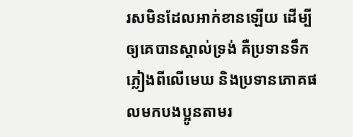រសមិនដែលអាក់ខានឡើយ ដើម្បីឲ្យគេបានស្គាល់ទ្រង់ គឺប្រទានទឹកភ្លៀងពីលើមេឃ និងប្រទានភោគផលមកបងប្អូនតាមរ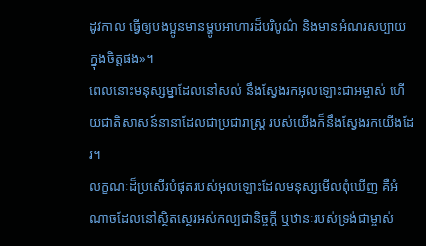ដូវកាល ធ្វើឲ្យបងប្អូនមានម្ហូបអាហារដ៏បរិបូណ៌ និងមានអំណរសប្បាយក្នុងចិត្ដផង»។
ពេលនោះមនុស្សម្នាដែលនៅសល់ នឹងស្វែងរកអុលឡោះជាអម្ចាស់ ហើយជាតិសាសន៍នានាដែលជាប្រជារាស្ដ្រ របស់យើងក៏នឹងស្វែងរកយើងដែរ។
លក្ខណៈដ៏ប្រសើរបំផុតរបស់អុលឡោះដែលមនុស្សមើលពុំឃើញ គឺអំណាចដែលនៅស្ថិតស្ថេរអស់កល្បជានិច្ចក្ដី ឬឋានៈរបស់ទ្រង់ជាម្ចាស់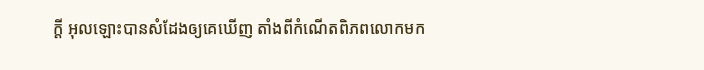ក្ដី អុលឡោះបានសំដែងឲ្យគេឃើញ តាំងពីកំណើតពិភពលោកមក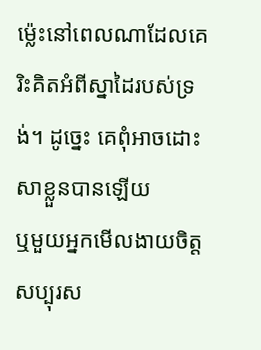ម៉្លេះនៅពេលណាដែលគេរិះគិតអំពីស្នាដៃរបស់ទ្រង់។ ដូច្នេះ គេពុំអាចដោះសាខ្លួនបានឡើយ
ឬមួយអ្នកមើលងាយចិត្តសប្បុរស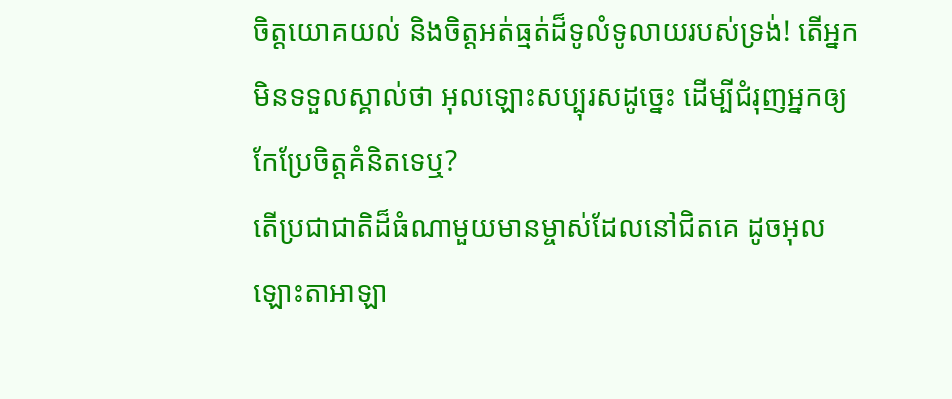ចិត្តយោគយល់ និងចិត្តអត់ធ្មត់ដ៏ទូលំទូលាយរបស់ទ្រង់! តើអ្នកមិនទទួលស្គាល់ថា អុលឡោះសប្បុរសដូច្នេះ ដើម្បីជំរុញអ្នកឲ្យកែប្រែចិត្ដគំនិតទេឬ?
តើប្រជាជាតិដ៏ធំណាមួយមានម្ចាស់ដែលនៅជិតគេ ដូចអុលឡោះតាអាឡា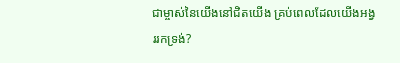ជាម្ចាស់នៃយើងនៅជិតយើង គ្រប់ពេលដែលយើងអង្វររកទ្រង់?